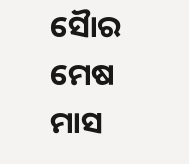ସୈାର ମେଷ ମାସ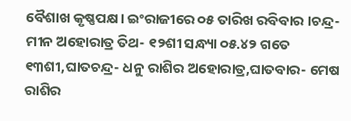ବୈଶାଖ କୃଷ୍ଣପକ୍ଷ। ଇଂରାଜୀରେ ୦୫ ତାରିଖ ରବିବାର ।ଚନ୍ଦ୍ର- ମୀନ ଅହୋରାତ୍ର ତିଥ- ୧୨ଶୀ ସନ୍ଧ୍ୟା ୦୫.୪୨ ଗତେ ୧୩ଶୀ,ଘାତଚନ୍ଦ୍ର- ଧନୁ ରାଶିର ଅହୋରାତ୍ର,ଘାତବାର- ମେଷ ରାଶିର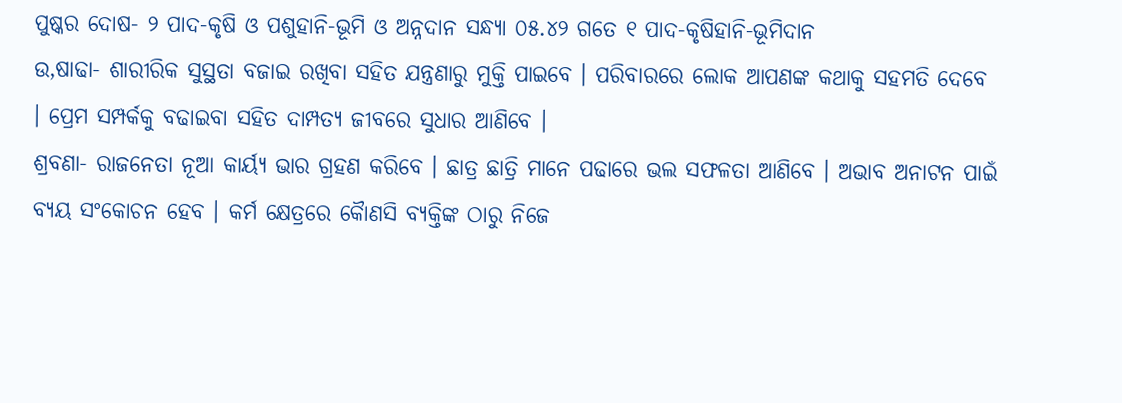ପୁଷ୍କର ଦୋଷ- ୨ ପାଦ-କୃଷି ଓ ପଶୁହାନି-ଭୂମି ଓ ଅନ୍ନଦାନ ସନ୍ଧ୍ୟା ୦୫.୪୨ ଗତେ ୧ ପାଦ-କୃଷିହାନି-ଭୂମିଦାନ
ଉ,ଷାଢା- ଶାରୀରିକ ସୁସ୍ଥତା ବଜାଇ ରଖିବା ସହିତ ଯନ୍ତ୍ରଣାରୁ ମୁକ୍ତି ପାଇବେ । ପରିବାରରେ ଲୋକ ଆପଣଙ୍କ କଥାକୁ ସହମତି ଦେବେ । ପ୍ରେମ ସମ୍ପର୍କକୁ ବଢାଇବା ସହିତ ଦାମ୍ପତ୍ୟ ଜୀବରେ ସୁଧାର ଆଣିବେ ।
ଶ୍ରବଣା- ରାଜନେତା ନୂଆ କାର୍ୟ୍ୟ ଭାର ଗ୍ରହଣ କରିବେ । ଛାତ୍ର ଛାତ୍ରି ମାନେ ପଢାରେ ଭଲ ସଫଳତା ଆଣିବେ । ଅଭାବ ଅନାଟନ ପାଇଁ ବ୍ୟୟ ସଂକୋଚନ ହେବ । କର୍ମ କ୍ଷେତ୍ରରେ କୈାଣସି ବ୍ୟକ୍ତିଙ୍କ ଠାରୁ ନିଜେ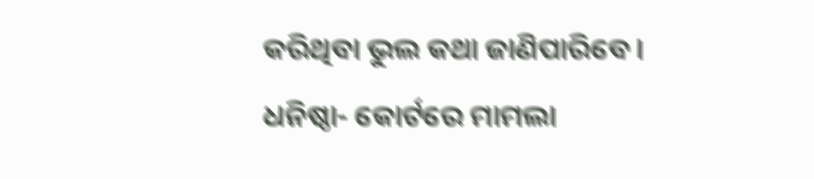କରିଥିବା ଭୁଲ କଥା ଜାଣିପାରିବେ ।
ଧନିଷ୍ଠା- କୋର୍ଟରେ ମାମଲା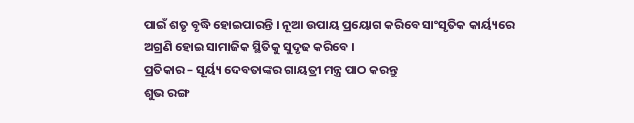ପାଇଁ ଶତୃ ବୃଦ୍ଧି ହୋଇପାରନ୍ତି । ନୂଆ ଉପାୟ ପ୍ରୟୋଗ କରିବେ ସାଂସୃତିକ କାର୍ୟ୍ୟରେ ଅଗ୍ରଣି ହୋଇ ସାମାଜିକ ସ୍ଥିତିକୁ ସୁଦୃଢ କରିବେ ।
ପ୍ରତିକାର – ସୂର୍ୟ୍ୟ ଦେବତାଙ୍କର ଗାୟତ୍ରୀ ମନ୍ତ୍ର ପାଠ କରନ୍ତୁ
ଶୁଭ ରଙ୍ଗ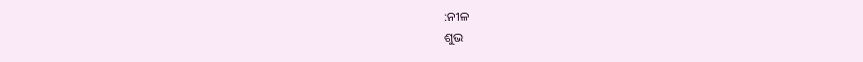:ନୀଳ
ଶୁଭ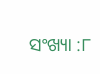ସଂଖ୍ୟା :୮